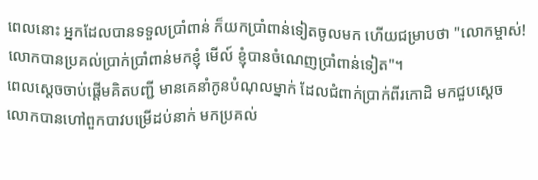ពេលនោះ អ្នកដែលបានទទួលប្រាំពាន់ ក៏យកប្រាំពាន់ទៀតចូលមក ហើយជម្រាបថា "លោកម្ចាស់! លោកបានប្រគល់ប្រាក់ប្រាំពាន់មកខ្ញុំ មើល៍ ខ្ញុំបានចំណេញប្រាំពាន់ទៀត"។
ពេលស្តេចចាប់ផ្ដើមគិតបញ្ជី មានគេនាំកូនបំណុលម្នាក់ ដែលជំពាក់ប្រាក់ពីរកោដិ មកជួបស្ដេច
លោកបានហៅពួកបាវបម្រើដប់នាក់ មកប្រគល់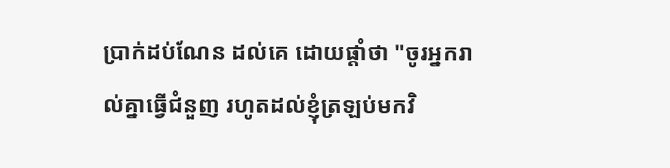ប្រាក់ដប់ណែន ដល់គេ ដោយផ្ដាំថា "ចូរអ្នករាល់គ្នាធ្វើជំនួញ រហូតដល់ខ្ញុំត្រឡប់មកវិ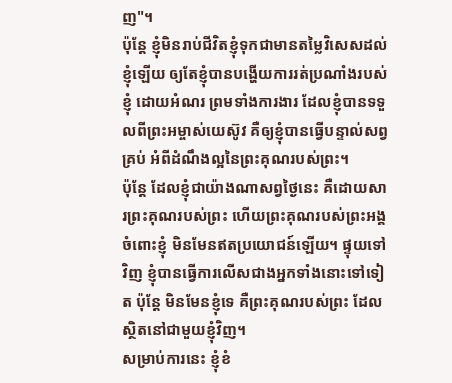ញ"។
ប៉ុន្តែ ខ្ញុំមិនរាប់ជីវិតខ្ញុំទុកជាមានតម្លៃវិសេសដល់ខ្ញុំឡើយ ឲ្យតែខ្ញុំបានបង្ហើយការរត់ប្រណាំងរបស់ខ្ញុំ ដោយអំណរ ព្រមទាំងការងារ ដែលខ្ញុំបានទទួលពីព្រះអម្ចាស់យេស៊ូវ គឺឲ្យខ្ញុំបានធ្វើបន្ទាល់សព្វគ្រប់ អំពីដំណឹងល្អនៃព្រះគុណរបស់ព្រះ។
ប៉ុន្តែ ដែលខ្ញុំជាយ៉ាងណាសព្វថ្ងៃនេះ គឺដោយសារព្រះគុណរបស់ព្រះ ហើយព្រះគុណរបស់ព្រះអង្គចំពោះខ្ញុំ មិនមែនឥតប្រយោជន៍ឡើយ។ ផ្ទុយទៅវិញ ខ្ញុំបានធ្វើការលើសជាងអ្នកទាំងនោះទៅទៀត ប៉ុន្តែ មិនមែនខ្ញុំទេ គឺព្រះគុណរបស់ព្រះ ដែលស្ថិតនៅជាមួយខ្ញុំវិញ។
សម្រាប់ការនេះ ខ្ញុំខំ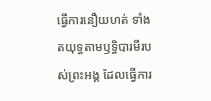ធ្វើការនឿយហត់ ទាំងតយុទ្ធតាមឫទ្ធិបារមីរបស់ព្រះអង្គ ដែលធ្វើការ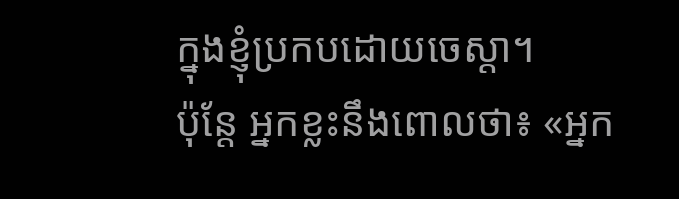ក្នុងខ្ញុំប្រកបដោយចេស្ដា។
ប៉ុន្តែ អ្នកខ្លះនឹងពោលថា៖ «អ្នក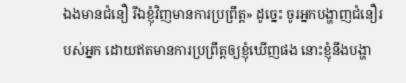ឯងមានជំនឿ រីឯខ្ញុំវិញមានការប្រព្រឹត្ត» ដូច្នេះ ចូរអ្នកបង្ហាញជំនឿរបស់អ្នក ដោយឥតមានការប្រព្រឹត្តឲ្យខ្ញុំឃើញផង នោះខ្ញុំនឹងបង្ហា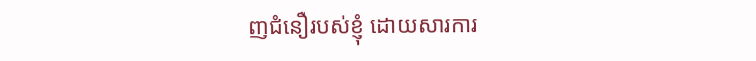ញជំនឿរបស់ខ្ញុំ ដោយសារការ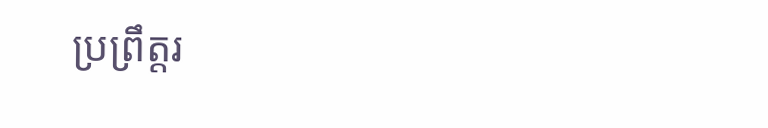ប្រព្រឹត្តរ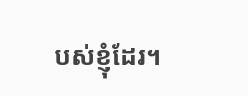បស់ខ្ញុំដែរ។